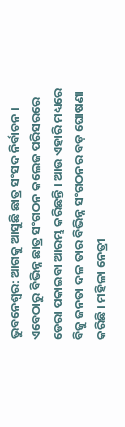ଭୁବନେଶ୍ୱର: ଆଗକୁ ଆସୁଛି ଛାତ୍ର ସଂସଦ ନିର୍ବାଚନ । ଏବେଠାରୁ ବିଭିନ୍ନ ଛାତ୍ର ସଂଗଠନ କଲେଜ ପରିସରରେ ଡେରା ପକାଇବା ଆରମ୍ଭ କରିଛନ୍ତି । ଆଉ ଏହାରି ମଧ୍ୟରେ ବିଜୁ ଜନତା ଦଳ ତାର ବିଭିନ୍ନ ସଂଗଠନର ବଡ଼ ଘୋଷଣା କରିଛି । ମହିଳା ନେତ୍ରୀ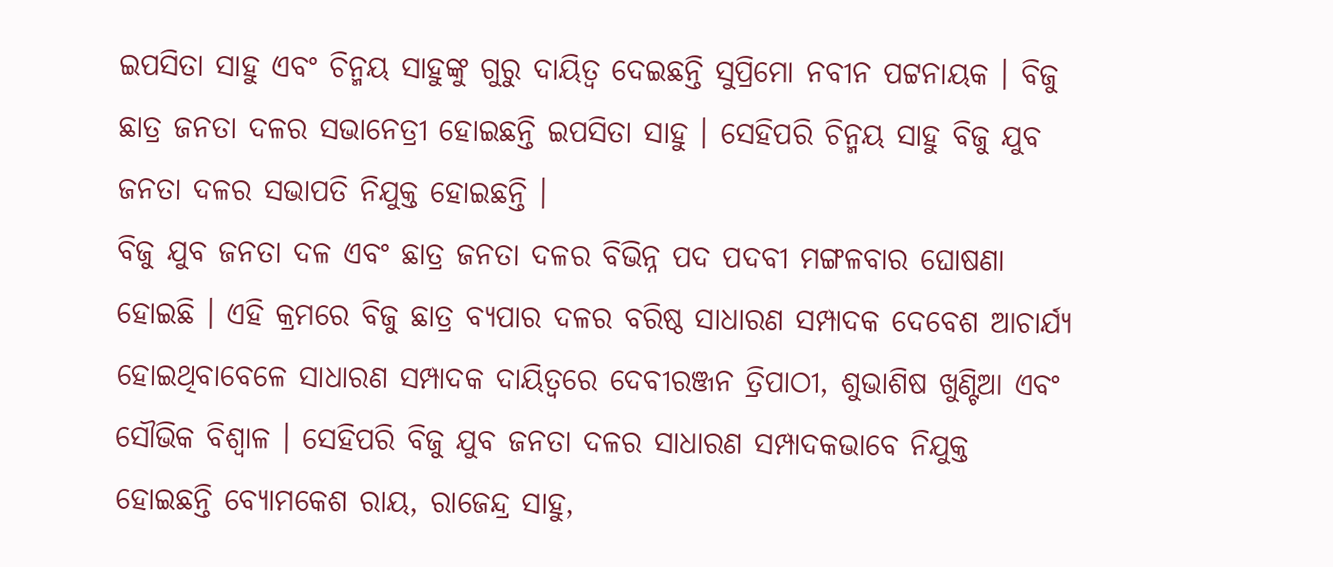ଇପସିତା ସାହୁ ଏବଂ ଚିନ୍ମୟ ସାହୁଙ୍କୁ ଗୁରୁ ଦାୟିତ୍ୱ ଦେଇଛନ୍ତି ସୁପ୍ରିମୋ ନବୀନ ପଟ୍ଟନାୟକ । ବିଜୁ ଛାତ୍ର ଜନତା ଦଳର ସଭାନେତ୍ରୀ ହୋଇଛନ୍ତି ଇପସିତା ସାହୁ । ସେହିପରି ଚିନ୍ମୟ ସାହୁ ବିଜୁ ଯୁବ ଜନତା ଦଳର ସଭାପତି ନିଯୁକ୍ତ ହୋଇଛନ୍ତି ।
ବିଜୁ ଯୁବ ଜନତା ଦଳ ଏବଂ ଛାତ୍ର ଜନତା ଦଳର ବିଭିନ୍ନ ପଦ ପଦବୀ ମଙ୍ଗଳବାର ଘୋଷଣା ହୋଇଛି । ଏହି କ୍ରମରେ ବିଜୁ ଛାତ୍ର ବ୍ୟପାର ଦଳର ବରିଷ୍ଠ ସାଧାରଣ ସମ୍ପାଦକ ଦେବେଶ ଆଚାର୍ଯ୍ୟ ହୋଇଥିବାବେଳେ ସାଧାରଣ ସମ୍ପାଦକ ଦାୟିତ୍ୱରେ ଦେବୀରଞ୍ଜନ ତ୍ରିପାଠୀ, ଶୁଭାଶିଷ ଖୁଣ୍ଟିଆ ଏବଂ ସୌଭିକ ବିଶ୍ୱାଳ । ସେହିପରି ବିଜୁ ଯୁବ ଜନତା ଦଳର ସାଧାରଣ ସମ୍ପାଦକଭାବେ ନିଯୁକ୍ତ ହୋଇଛନ୍ତି ବ୍ୟୋମକେଶ ରାୟ, ରାଜେନ୍ଦ୍ର ସାହୁ,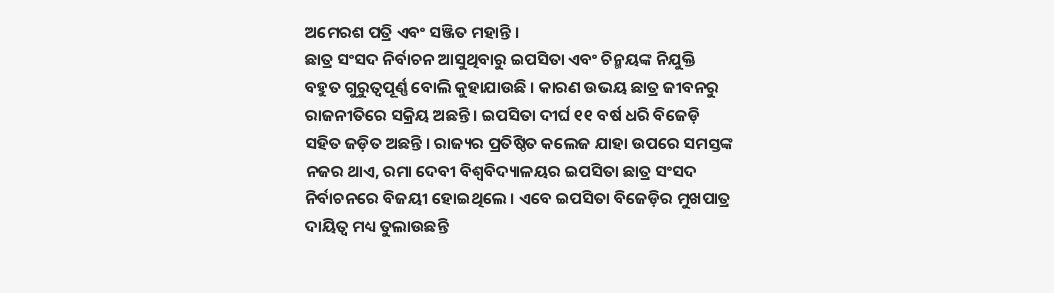ଅମେରଶ ପତ୍ରି ଏବଂ ସଞ୍ଜିତ ମହାନ୍ତି ।
ଛାତ୍ର ସଂସଦ ନିର୍ବାଚନ ଆସୁଥିବାରୁ ଇପସିତା ଏବଂ ଚିନ୍ମୟଙ୍କ ନିଯୁକ୍ତି ବହୁତ ଗୁରୁତ୍ୱପୂର୍ଣ୍ଣ ବୋଲି କୁହାଯାଉଛି । କାରଣ ଉଭୟ ଛାତ୍ର ଜୀବନରୁ ରାଜନୀତିରେ ସକ୍ରିୟ ଅଛନ୍ତି । ଇପସିତା ଦୀର୍ଘ ୧୧ ବର୍ଷ ଧରି ବିଜେଡ଼ି ସହିତ ଜଡ଼ିତ ଅଛନ୍ତି । ରାଜ୍ୟର ପ୍ରତିଷ୍ଠିତ କଲେଜ ଯାହା ଉପରେ ସମସ୍ତଙ୍କ ନଜର ଥାଏ, ରମା ଦେବୀ ବିଶ୍ୱବିଦ୍ୟାଳୟର ଇପସିତା ଛାତ୍ର ସଂସଦ ନିର୍ବାଚନରେ ବିଜୟୀ ହୋଇଥିଲେ । ଏବେ ଇପସିତା ବିଜେଡ଼ିର ମୁଖପାତ୍ର ଦାୟିତ୍ୱ ମଧ୍ୟ ତୁଲାଉଛନ୍ତି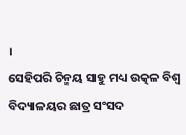।
ସେହିପରି ଚିନ୍ମୟ ସାହୁ ମଧ୍ୟ ଉତ୍କଳ ବିଶ୍ୱ ବିଦ୍ୟାଳୟର ଛାତ୍ର ସଂସଦ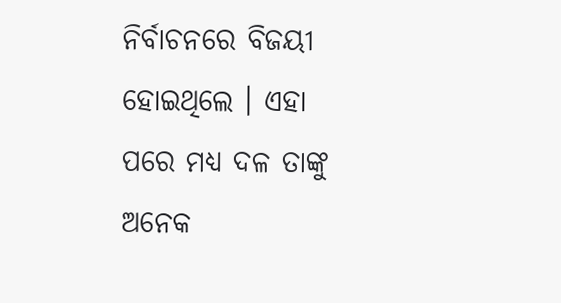ନିର୍ବାଚନରେ ବିଜୟୀ ହୋଇଥିଲେ । ଏହା ପରେ ମଧ୍ୟ ଦଳ ତାଙ୍କୁ ଅନେକ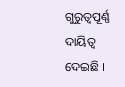ଗୁରୁତ୍ୱପୂର୍ଣ୍ଣ ଦାୟିତ୍ୱ ଦେଇଛି ।